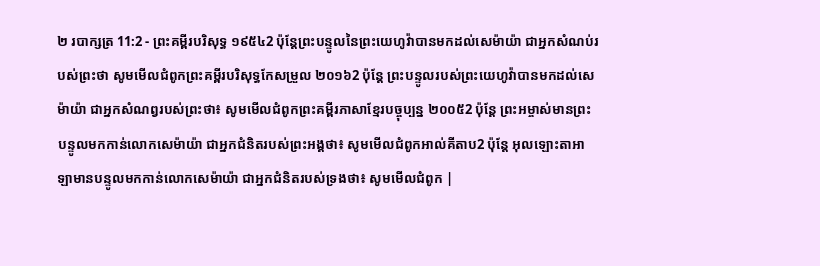២ របាក្សត្រ 11:2 - ព្រះគម្ពីរបរិសុទ្ធ ១៩៥៤2 ប៉ុន្តែព្រះបន្ទូលនៃព្រះយេហូវ៉ាបានមកដល់សេម៉ាយ៉ា ជាអ្នកសំណប់របស់ព្រះថា សូមមើលជំពូកព្រះគម្ពីរបរិសុទ្ធកែសម្រួល ២០១៦2 ប៉ុន្តែ ព្រះបន្ទូលរបស់ព្រះយេហូវ៉ាបានមកដល់សេម៉ាយ៉ា ជាអ្នកសំណព្វរបស់ព្រះថា៖ សូមមើលជំពូកព្រះគម្ពីរភាសាខ្មែរបច្ចុប្បន្ន ២០០៥2 ប៉ុន្តែ ព្រះអម្ចាស់មានព្រះបន្ទូលមកកាន់លោកសេម៉ាយ៉ា ជាអ្នកជំនិតរបស់ព្រះអង្គថា៖ សូមមើលជំពូកអាល់គីតាប2 ប៉ុន្តែ អុលឡោះតាអាឡាមានបន្ទូលមកកាន់លោកសេម៉ាយ៉ា ជាអ្នកជំនិតរបស់ទ្រងថា៖ សូមមើលជំពូក |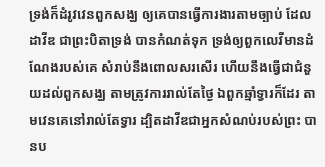ទ្រង់ក៏ដំរូវវេនពួកសង្ឃ ឲ្យគេបានធ្វើការងារតាមច្បាប់ ដែលដាវីឌ ជាព្រះបិតាទ្រង់ បានកំណត់ទុក ទ្រង់ឲ្យពួកលេវីមានដំណែងរបស់គេ សំរាប់នឹងពោលសរសើរ ហើយនឹងធ្វើជាជំនួយដល់ពួកសង្ឃ តាមត្រូវការរាល់តែថ្ងៃ ឯពួកឆ្មាំទ្វារក៏ដែរ តាមវេនគេនៅរាល់តែទ្វារ ដ្បិតដាវីឌជាអ្នកសំណប់របស់ព្រះ បានប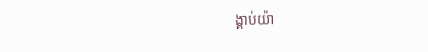ង្គាប់យ៉ា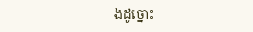ងដូច្នោះ